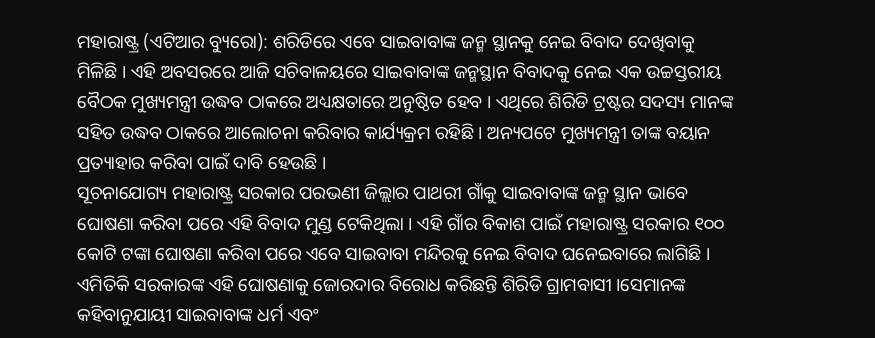ମହାରାଷ୍ଟ୍ର (ଏଟିଆର ବ୍ୟୁରୋ): ଶରିଡିରେ ଏବେ ସାଇବାବାଙ୍କ ଜନ୍ମ ସ୍ଥାନକୁ ନେଇ ବିବାଦ ଦେଖିବାକୁ ମିଳିଛି । ଏହି ଅବସରରେ ଆଜି ସଚିବାଳୟରେ ସାଇବାବାଙ୍କ ଜନ୍ମସ୍ଥାନ ବିବାଦକୁ ନେଇ ଏକ ଉଚ୍ଚସ୍ତରୀୟ ବୈଠକ ମୁଖ୍ୟମନ୍ତ୍ରୀ ଉଦ୍ଧବ ଠାକରେ ଅଧ୍ୟକ୍ଷତାରେ ଅନୁଷ୍ଠିତ ହେବ । ଏଥିରେ ଶିରିଡି ଟ୍ରଷ୍ଟର ସଦସ୍ୟ ମାନଙ୍କ ସହିତ ଉଦ୍ଧବ ଠାକରେ ଆଲୋଚନା କରିବାର କାର୍ଯ୍ୟକ୍ରମ ରହିଛି । ଅନ୍ୟପଟେ ମୁଖ୍ୟମନ୍ତ୍ରୀ ତାଙ୍କ ବୟାନ ପ୍ରତ୍ୟାହାର କରିବା ପାଇଁ ଦାବି ହେଉଛି ।
ସୂଚନାଯୋଗ୍ୟ ମହାରାଷ୍ଟ୍ର ସରକାର ପରଭଣୀ ଜିଲ୍ଲାର ପାଥରୀ ଗାଁକୁ ସାଇବାବାଙ୍କ ଜନ୍ମ ସ୍ଥାନ ଭାବେ ଘୋଷଣା କରିବା ପରେ ଏହି ବିବାଦ ମୁଣ୍ଡ ଟେକିଥିଲା । ଏହି ଗାଁର ବିକାଶ ପାଇଁ ମହାରାଷ୍ଟ୍ର ସରକାର ୧୦୦ କୋଟି ଟଙ୍କା ଘୋଷଣା କରିବା ପରେ ଏବେ ସାଇବାବା ମନ୍ଦିରକୁ ନେଇ ବିବାଦ ଘନେଇବାରେ ଲାଗିଛି । ଏମିତିକି ସରକାରଙ୍କ ଏହି ଘୋଷଣାକୁ ଜୋରଦାର ବିରୋଧ କରିଛନ୍ତି ଶିରିଡି ଗ୍ରାମବାସୀ ।ସେମାନଙ୍କ କହିବାନୁଯାୟୀ ସାଇବାବାଙ୍କ ଧର୍ମ ଏବଂ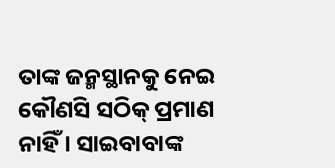ତାଙ୍କ ଜନ୍ମସ୍ଥାନକୁ ନେଇ କୌଣସି ସଠିକ୍ ପ୍ରମାଣ ନାହିଁ । ସାଇବାବାଙ୍କ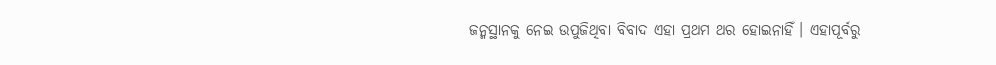ଜନ୍ମସ୍ଥାନକୁ ନେଇ ଉପୁଜିଥିବା ବିବାଦ ଏହା ପ୍ରଥମ ଥର ହୋଇନାହିଁ । ଏହାପୂର୍ବରୁ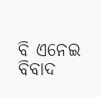ବି ଏନେଇ ବିବାଦ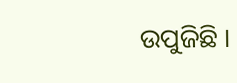ଉପୁଜିଛି ।